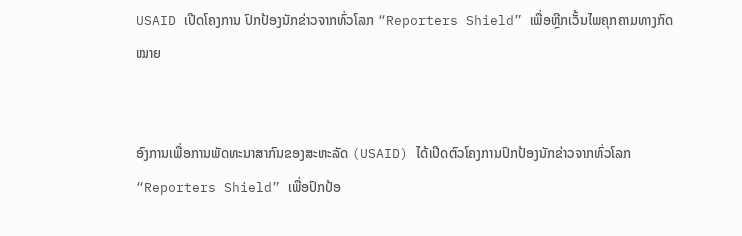USAID ເປີດໂຄງການ ປົກປ້ອງນັກຂ່າວຈາກທົ່ວໂລກ “Reporters Shield” ເພື່ອຫຼີກເວັ້ນໄພຄຸກຄາມທາງກົດໝາຍ


ອົງການເພື່ອການພັດທະນາສາກົນຂອງສະຫະລັດ (USAID) ໄດ້ເປີດຕົວໂຄງການປົກປ້ອງນັກຂ່າວຈາກທົ່ວໂລກ “Reporters Shield” ເພື່ອປົກປ້ອ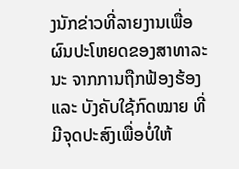ງນັກຂ່າວທີ່ລາຍງານເພື່ອຜົນປະໂຫຍດຂອງສາທາລະນະ ຈາກການຖືກຟ້ອງຮ້ອງ ແລະ ບັງຄັບໃຊ້ກົດໝາຍ ທີ່ມີຈຸດປະສົງເພື່ອບໍ່ໃຫ້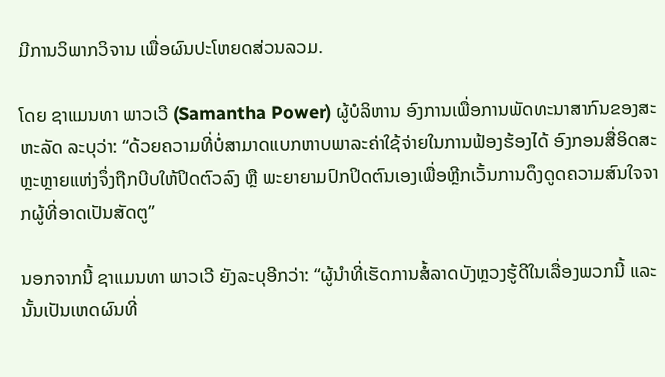ມີການວິພາກວິຈານ ເພື່ອຜົນປະໂຫຍດສ່ວນລວມ.

ໂດຍ ຊາແມນທາ ພາວເວີ (Samantha Power) ຜູ້ບໍລິຫານ ອົງການເພື່ອການພັດທະນາສາກົນຂອງສະຫະລັດ ລະບຸວ່າ: “ດ້ວຍຄວາມທີ່ບໍ່ສາມາດແບກຫາບພາລະຄ່າໃຊ້ຈ່າຍໃນການຟ້ອງຮ້ອງໄດ້ ອົງກອນສື່ອິດສະຫຼະຫຼາຍແຫ່ງຈຶ່ງຖືກບີບໃຫ້ປິດຕົວລົງ ຫຼື ພະຍາຍາມປົກປິດຕົນເອງເພື່ອຫຼີກເວັ້ນການດຶງດູດຄວາມສົນໃຈຈາກຜູ້ທີ່ອາດເປັນສັດຕູ”

ນອກຈາກນີ້ ຊາແມນທາ ພາວເວີ ຍັງລະບຸອີກວ່າ: “ຜູ້ນຳທີ່ເຮັດການສໍ້ລາດບັງຫຼວງຮູ້ດີໃນເລື່ອງພວກນີ້ ແລະ ນັ້ນເປັນເຫດຜົນທີ່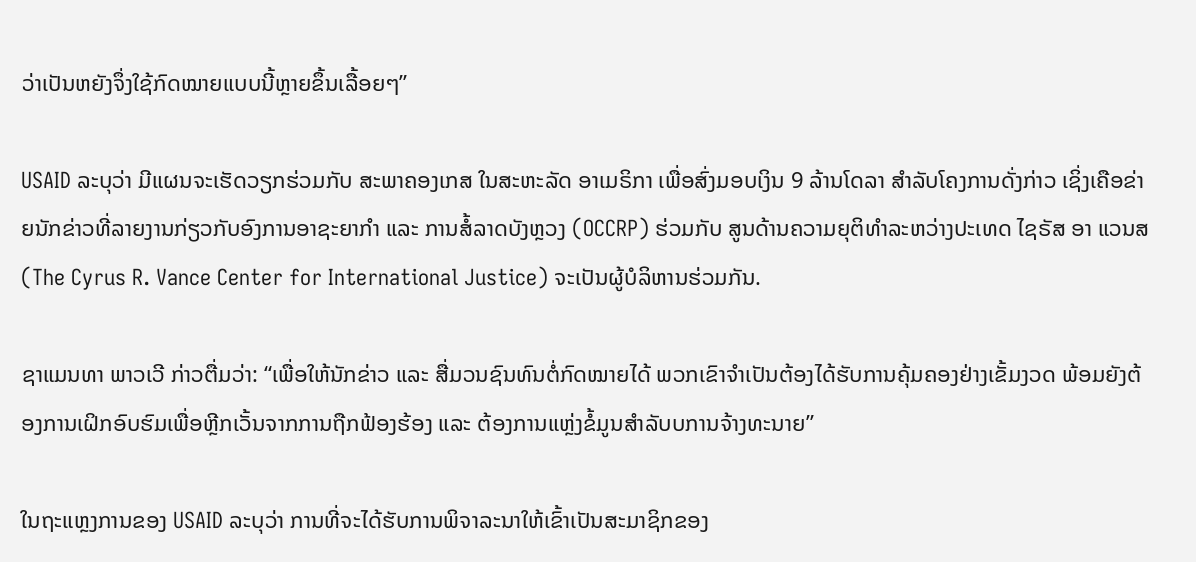ວ່າເປັນຫຍັງຈຶ່ງໃຊ້ກົດໝາຍແບບນີ້ຫຼາຍຂຶ້ນເລື້ອຍໆ”

USAID ລະບຸວ່າ ມີແຜນຈະເຮັດວຽກຮ່ວມກັບ ສະພາຄອງເກສ ໃນສະຫະລັດ ອາເມຣິກາ ເພື່ອສົ່ງມອບເງິນ 9 ລ້ານໂດລາ ສຳລັບໂຄງການດັ່ງກ່າວ ເຊິ່ງເຄືອຂ່າຍນັກຂ່າວທີ່ລາຍງານກ່ຽວກັບອົງການອາຊະຍາກຳ ແລະ ການສໍ້ລາດບັງຫຼວງ (OCCRP) ຮ່ວມກັບ ສູນດ້ານຄວາມຍຸຕິທຳລະຫວ່າງປະເທດ ໄຊຣັສ ອາ ແວນສ (The Cyrus R. Vance Center for International Justice) ຈະເປັນຜູ້ບໍລິຫານຮ່ວມກັນ.

ຊາແມນທາ ພາວເວີ ກ່າວຕື່ມວ່າ: “ເພື່ອໃຫ້ນັກຂ່າວ ແລະ ສື່ມວນຊົນທົນຕໍ່ກົດໝາຍໄດ້ ພວກເຂົາຈຳເປັນຕ້ອງໄດ້ຮັບການຄຸ້ມຄອງຢ່າງເຂັ້ມງວດ ພ້ອມຍັງຕ້ອງການເຝິກອົບຮົມເພື່ອຫຼີກເວັ້ນຈາກການຖືກຟ້ອງຮ້ອງ ແລະ ຕ້ອງການແຫຼ່ງຂໍ້ມູນສຳລັບບການຈ້າງທະນາຍ”

ໃນຖະແຫຼງການຂອງ USAID ລະບຸວ່າ ການທີ່ຈະໄດ້ຮັບການພິຈາລະນາໃຫ້ເຂົ້າເປັນສະມາຊິກຂອງ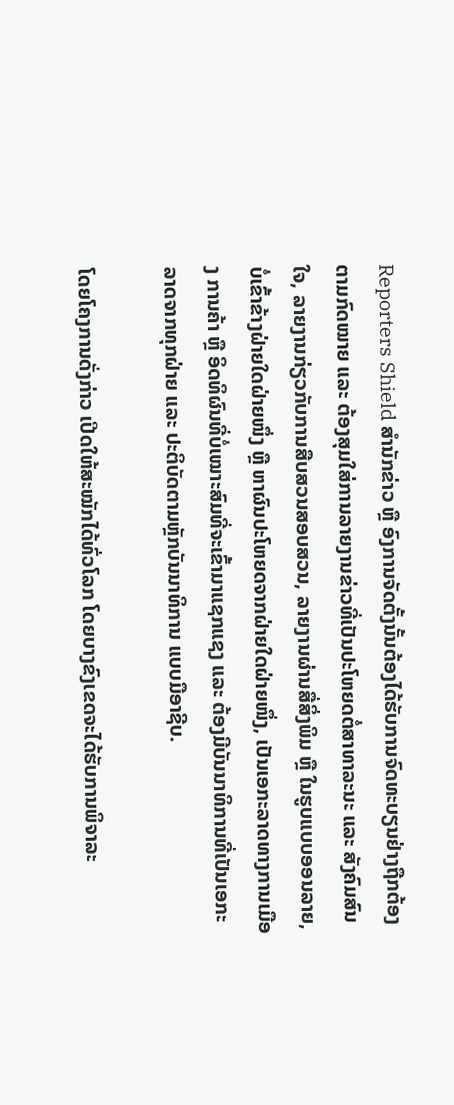Reporters Shield ສໍານັກຂ່າວ ຫຼື ອົງການຈັດຕັ້ງນັ້ນຕ້ອງໄດ້ຮັບການຈົດທະບຽນຢ່າງຖືກຕ້ອງຕາມກົດໝາຍ ແລະ ຕ້ອງສຸມໃສ່ການລາຍງານຂ່າວທີ່ເປັນປະໂຫຍດຕໍ່ສາທາລະນະ ແລະ ສັງຄົມສົນໃຈ, ລາຍງານກ່ຽວກັບການສືບສວນສອບສວນ, ລາຍງານຜ່ານສື່ສິ່ງພິມ ຫຼື ໃນຮູບແບບອອນລາຍ, ບໍ່ເຂົ້າຂ້າງຝ່າຍໃດຝ່າຍໜຶ່ງ ຫຼື ຫາຜົນປະໂຫຍດຈາກຝ່າຍໃດຝ່າຍໜຶ່ງ, ເປັນເອກະລາດທາງການເມືອງ ການຄ້າ ຫຼື ອິດທິຜົນທີ່ບໍ່ເໝາະສົມທີ່ຈະເຂົ້າມາແຊກແຊງ ແລະ ຕ້ອງມີບັນນາທິການທີ່ເປັນເອກະລາດຈາກທຸກຝ່າຍ ແລະ ປະຕິບັດຕາມຫຼັກບັນນາທິການ ແບບມືອາຊີບ.

ໂດຍໂຄງການດັ່ງກ່າວ ເປີດໃຫ້ສະໝັກໄດ້ທົ່ວໂລກ ໂດຍບາງຂົງເຂດຈະໄດ້ຮັບການພິຈາລະ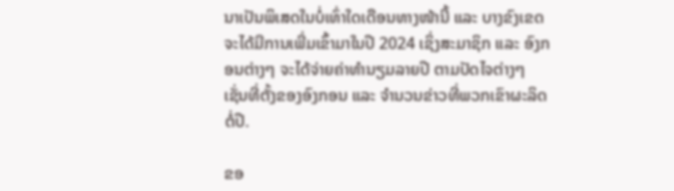ນາເປັນພິເສດໃນບໍ່ເທົ່າໃດເດືອນທາງໜ້ານີ້ ແລະ ບາງຂົງເຂດຈະໄດ້ມີການເພີ່ມເຂົ້າມາໃນປີ 2024 ເຊິ່ງສະມາຊິກ ແລະ ອົງກອນຕ່າງໆ ຈະໄດ້ຈ່າຍຄ່າທຳນຽມລາຍປີ ຕາມປັດໄຈຕ່າງໆ ເຊັ່ນທີ່ຕັ້ງຂອງອົງກອນ ແລະ ຈຳນວນຂ່າວທີ່ພວກເຂົາຜະລິດຕໍ່ປີ.

ຂອ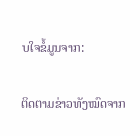ບໃຈຂໍ້ມູນຈາກ:

ຕິດຕາມຂ່າວທັງໝົດຈາກ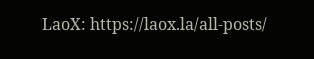LaoX: https://laox.la/all-posts/